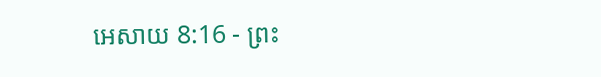អេសាយ 8:16 - ព្រះ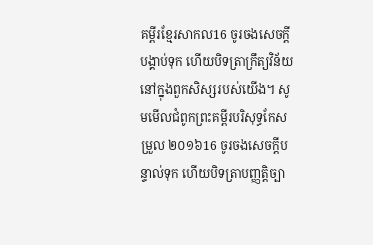គម្ពីរខ្មែរសាកល16 ចូរចងសេចក្ដីបង្គាប់ទុក ហើយបិទត្រាក្រឹត្យវិន័យ នៅក្នុងពួកសិស្សរបស់យើង។ សូមមើលជំពូកព្រះគម្ពីរបរិសុទ្ធកែសម្រួល ២០១៦16 ចូរចងសេចក្ដីបន្ទាល់ទុក ហើយបិទត្រាបញ្ញត្តិច្បា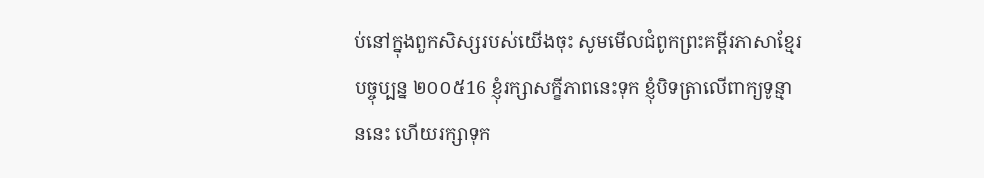ប់នៅក្នុងពួកសិស្សរបស់យើងចុះ សូមមើលជំពូកព្រះគម្ពីរភាសាខ្មែរបច្ចុប្បន្ន ២០០៥16 ខ្ញុំរក្សាសក្ខីភាពនេះទុក ខ្ញុំបិទត្រាលើពាក្យទូន្មាននេះ ហើយរក្សាទុក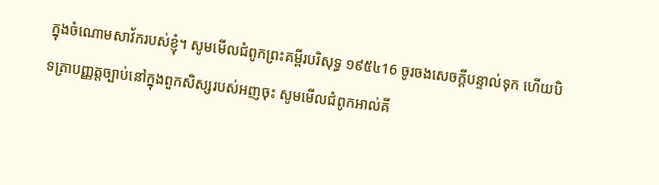ក្នុងចំណោមសាវ័ករបស់ខ្ញុំ។ សូមមើលជំពូកព្រះគម្ពីរបរិសុទ្ធ ១៩៥៤16 ចូរចងសេចក្ដីបន្ទាល់ទុក ហើយបិទត្រាបញ្ញត្តច្បាប់នៅក្នុងពួកសិស្សរបស់អញចុះ សូមមើលជំពូកអាល់គី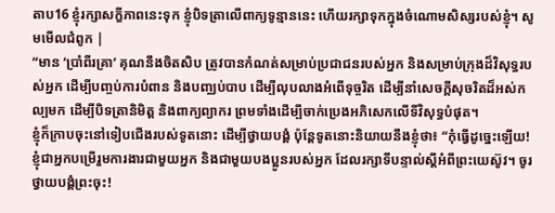តាប16 ខ្ញុំរក្សាសក្ខីភាពនេះទុក ខ្ញុំបិទត្រាលើពាក្យទូន្មាននេះ ហើយរក្សាទុកក្នុងចំណោមសិស្សរបស់ខ្ញុំ។ សូមមើលជំពូក |
“មាន ‘ប្រាំពីរគ្រា’ គុណនឹងចិតសិប ត្រូវបានកំណត់សម្រាប់ប្រជាជនរបស់អ្នក និងសម្រាប់ក្រុងដ៏វិសុទ្ធរបស់អ្នក ដើម្បីបញ្ចប់ការបំពាន និងបញ្ឈប់បាប ដើម្បីលុបលាងអំពើទុច្ចរិត ដើម្បីនាំសេចក្ដីសុចរិតដ៏អស់កល្បមក ដើម្បីបិទត្រានិមិត្ត និងពាក្យព្យាករ ព្រមទាំងដើម្បីចាក់ប្រេងអភិសេកលើទីវិសុទ្ធបំផុត។
ខ្ញុំក៏ក្រាបចុះនៅទៀបជើងរបស់ទូតនោះ ដើម្បីថ្វាយបង្គំ ប៉ុន្តែទូតនោះនិយាយនឹងខ្ញុំថា៖ “កុំធ្វើដូច្នេះឡើយ! ខ្ញុំជាអ្នកបម្រើរួមការងារជាមួយអ្នក និងជាមួយបងប្អូនរបស់អ្នក ដែលរក្សាទីបន្ទាល់ស្ដីអំពីព្រះយេស៊ូវ។ ចូរថ្វាយបង្គំព្រះចុះ!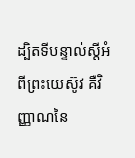ដ្បិតទីបន្ទាល់ស្ដីអំពីព្រះយេស៊ូវ គឺវិញ្ញាណនៃ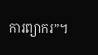ការព្យាករ”។